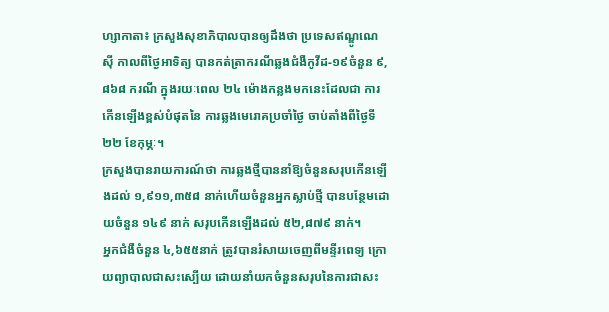ហ្សាកាតា៖ ក្រសួងសុខាភិបាលបានឲ្យដឹងថា ប្រទេសឥណ្ឌូណេស៊ី កាលពីថ្ងៃអាទិត្យ បានកត់ត្រាករណីឆ្លងជំងឺកូវីដ-១៩ចំនួន ៩,៨៦៨ ករណី ក្នុងរយៈពេល ២៤ ម៉ោងកន្លងមកនេះដែលជា ការកើនឡើងខ្ពស់បំផុតនៃ ការឆ្លងមេរោគប្រចាំថ្ងៃ ចាប់តាំងពីថ្ងៃទី២២ ខែកុម្ភៈ។
ក្រសួងបានរាយការណ៍ថា ការឆ្លងថ្មីបាននាំឱ្យចំនួនសរុបកើនឡើងដល់ ១,៩១១,៣៥៨ នាក់ហើយចំនួនអ្នកស្លាប់ថ្មី បានបន្ថែមដោយចំនួន ១៤៩ នាក់ សរុបកើនឡើងដល់ ៥២,៨៧៩ នាក់។
អ្នកជំងឺចំនួន ៤,៦៥៥នាក់ ត្រូវបានរំសាយចេញពីមន្ទីរពេទ្យ ក្រោយព្យាបាលជាសះស្បើយ ដោយនាំយកចំនួនសរុបនៃការជាសះ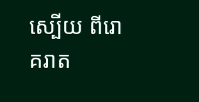ស្បើយ ពីរោគរាត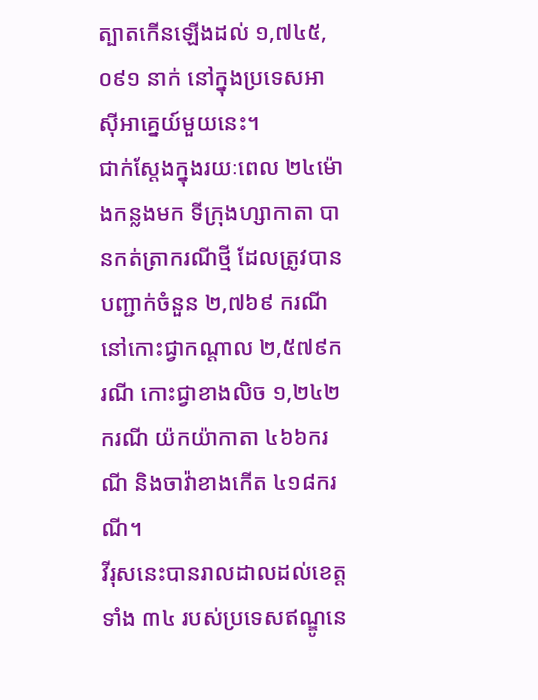ត្បាតកើនឡើងដល់ ១,៧៤៥,០៩១ នាក់ នៅក្នុងប្រទេសអាស៊ីអាគ្នេយ៍មួយនេះ។
ជាក់ស្តែងក្នុងរយៈពេល ២៤ម៉ោងកន្លងមក ទីក្រុងហ្សាកាតា បានកត់ត្រាករណីថ្មី ដែលត្រូវបានបញ្ជាក់ចំនួន ២,៧៦៩ ករណី នៅកោះជ្វាកណ្តាល ២,៥៧៩ករណី កោះជ្វាខាងលិច ១,២៤២ករណី យ៉កយ៉ាកាតា ៤៦៦ករណី និងចាវ៉ាខាងកើត ៤១៨ករណី។
វីរុសនេះបានរាលដាលដល់ខេត្តទាំង ៣៤ របស់ប្រទេសឥណ្ឌូនេ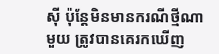ស៊ី ប៉ុន្ដែមិនមានករណីថ្មីណាមួយ ត្រូវបានគេរកឃើញ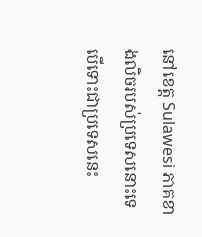នៅខេត្ត Sulawesi ភាគខាងលិចរបស់ប្រទេសនោះទេ បើទោះជាប្រទេសនេះ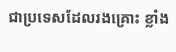ជាប្រទេសដែលរងគ្រោះ ខ្លាំង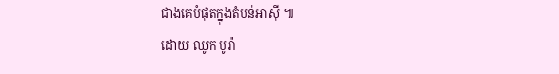ជាងគេបំផុតក្នុងតំបន់អាស៊ី ៕
ដោយ ឈូក បូរ៉ា